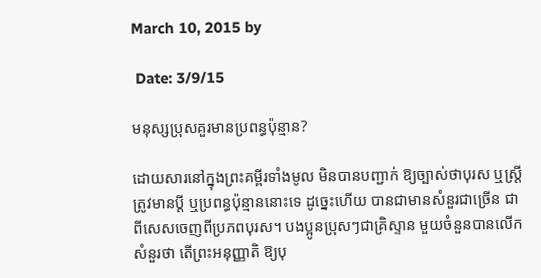March 10, 2015 by

 Date: 3/9/15

មនុស្សប្រុសគួរមានប្រពន្ធប៉ុន្មាន?

ដោយសារនៅក្នុងព្រះគម្ពីរទាំងមូល មិនបានបញ្ជាក់ ឱ្យច្បាស់ថាបុរស ឬស្រ្ដី ត្រូវមានប្ដី ឬប្រពន្ធប៉ុន្មាននោះទេ ដូច្នេះហើយ បានជាមានសំនួរជាច្រើន ជាពីសេសចេញពីប្រភពបុរស។ បងប្អូនប្រុសៗជាគ្រិស្ទាន មួយចំនួនបានលើកសំនួរថា តើព្រះអនុញ្ញាតិ ឱ្យបុ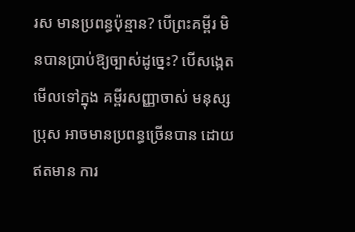រស មានប្រពន្ធប៉ុន្មាន? បើព្រះគម្ពីរ មិនបានប្រាប់ឱ្យច្បាស់ដូច្នេះ? បើសង្កេតមើលទៅក្នុង គម្ពីរសញ្ញាចាស់ មនុស្សប្រុស អាចមានប្រពន្ធច្រើនបាន ដោយឥតមាន ការ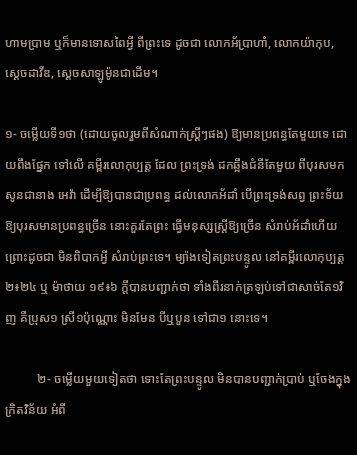ហាមប្រាម ឬក៏មានទោសពៃអ្វី ពីព្រះទេ ដូចជា លោកអ័ប្រាហាំ, លោកយ៉ាកុប, ស្ដេចដាវីឌ, ស្ដេចសាឡូម៉ូនជាដើម។

១- ចម្លើយទី១ថា (ដោយចូលរួមពីសំណាក់ស្រ្ដីៗផង) ឱ្យមានប្រពន្ធតែមួយទេ ដោយពឹងផ្នែក ទៅលើ គម្ពីរលោកុប្បត្ដ ដែល ព្រះទ្រង់ ដកឆ្អឹងជំនីតែមួយ ពីបុរសមក សូនជានាង អេវ៉ា ដើម្បីឱ្យបានជាប្រពន្ធ ដល់លោកអ័ដាំ បើព្រះទ្រង់សព្វ ព្រះទ័យ ឱ្យបុរសមានប្រពន្ធច្រើន នោះគួរតែព្រះ ធ្វើមនុស្សស្រ្ដីឱ្យច្រើន សំរាប់អ័ដាំហើយ ព្រោះដូចជា មិនពិបាកអ្វី សំរាប់ព្រះទេ។ ម្យ៉ាងទៀតព្រះបន្ទូល នៅគម្ពីរលោកុប្បត្ដ ២៖២៤ ឬ ម៉ាថាយ ១៩៖៦ ក្ដីបានបញ្ជាក់ថា ទាំងពីរនាក់ត្រឡប់ទៅជាសាច់តែ១វិញ គឺប្រុស១ ស្រី១ប៉ុណ្ណោះ មិនមែន បីឬបួន ទៅជា១ នោះទេ។

          ២- ចម្លើយមួយទៀតថា ទោះតែព្រះបន្ទូល មិនបានបញ្ជាក់បា្រប់ ឬចែងក្នុងក្រិតវិន័យ អំពី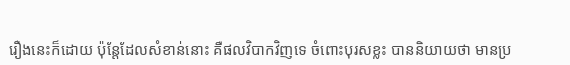រឿងនេះក៏ដោយ ប៉ុន្ដែដែលសំខាន់នោះ គឺផលវិបាកវិញទេ ចំពោះបុរសខ្លះ បាននិយាយថា មានប្រ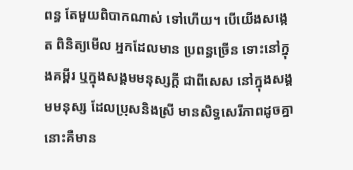ពន្ធ តែមួយពិបាកណាស់ ទៅហើយ។ បើយើងសង្កេត ពិនិត្យមើល អ្នកដែលមាន ប្រពន្ធច្រើន ទោះនៅក្នុងគម្ពីរ ឬក្នុងសង្គមមនុស្សក្ដី ជាពីសេស នៅក្នុងសង្គមមនុស្ស ដែលប្រុសនិងស្រី មានសិទ្ធសេរីភាពដូចគ្នា នោះគឺមាន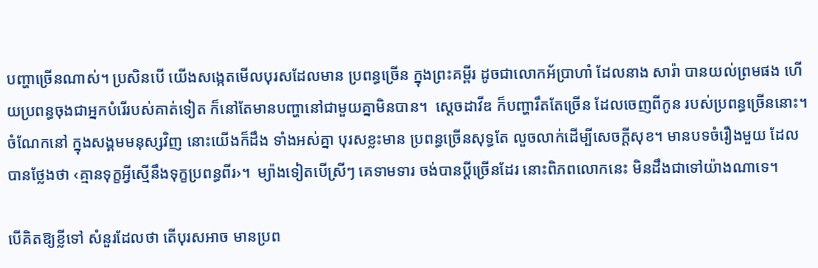បញ្ហាច្រើនណាស់។ ប្រសិនបើ យើងសង្កេតមើលបុរសដែលមាន ប្រពន្ធច្រើន ក្នុងព្រះគម្ពីរ ដូចជាលោកអ័ប្រាហាំ ដែលនាង សារ៉ា បានយល់ព្រមផង ហើយប្រពន្ធចុងជាអ្នកបំរើរបស់គាត់ទៀត ក៏នៅតែមានបញ្ហានៅជាមួយគ្នាមិនបាន។  ស្ដេចដាវីឌ ក៏បញ្ហារឹតតែច្រើន ដែលចេញពីកូន របស់ប្រពន្ធច្រើននោះ។ ចំណែកនៅ ក្នុងសង្គមមនុស្សវិញ នោះយើងក៏ដឹង ទាំងអស់គ្នា បុរសខ្លះមាន ប្រពន្ធច្រើនសុទ្ធតែ លួចលាក់ដើម្បីសេចក្ដីសុខ។ មានបទចំរឿងមួយ ដែលបានថ្លែងថា ‹គ្មានទុក្ខអ្វីស្មើនឹងទុក្ខប្រពន្ធពីរ›។  ម្យ៉ាងទៀតបើស្រីៗ គេទាមទារ ចង់បានប្ដីច្រើនដែរ នោះពិភពលោកនេះ មិនដឹងជាទៅយ៉ាងណាទេ។

បើគិតឱ្យខ្លីទៅ សំនួរដែលថា តើបុរសអាច មានប្រព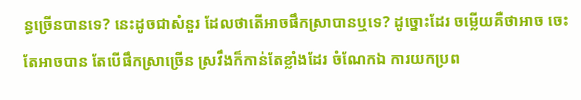ន្ធច្រើនបានទេ? នេះដូចជាសំនួរ ដែលថាតើអាចផឹកស្រាបានឬទេ? ដូច្នោះដែរ ចម្លើយគឺថាអាច ចេះតែអាចបាន តែបើផឹកស្រាច្រើន ស្រវឹងក៏កាន់តែខ្លាំងដែរ ចំណែកឯ ការយកប្រព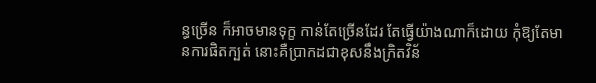ន្ធច្រើន ក៏អាចមានទុក្ខ កាន់តែច្រើនដែរ តែធ្វើយ៉ាងណាក៏ដោយ កុំឱ្យតែមានការផិតក្បត់ នោះគឺប្រាកដជាខុសនឹងក្រិតវិន័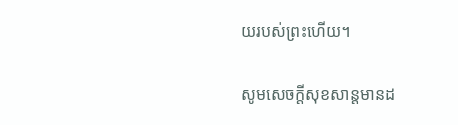យរបស់ព្រះហើយ។

សូមសេចក្ដីសុខសាន្ដមានដ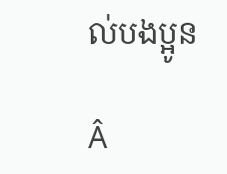ល់បងប្អូន

Â